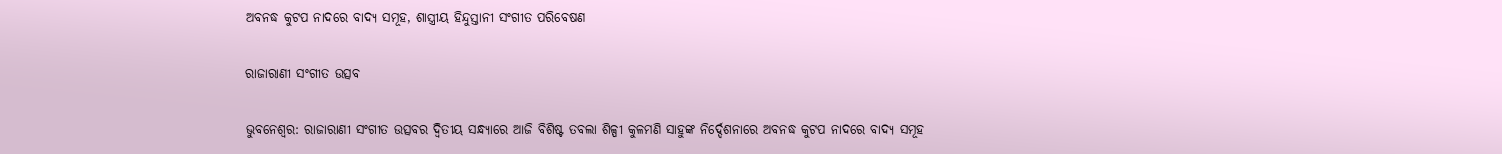ଅବନଦ୍ଧ କୁଟପ ନାଦରେ ବାଦ୍ୟ ସମୂହ, ଶାସ୍ତ୍ରୀୟ ହିନ୍ଦୁସ୍ତାନୀ ସଂଗୀତ ପରିବେଷଣ

ରାଜାରାଣୀ ସଂଗୀତ ଉତ୍ସବ

ଭୁବନେଶ୍ୱର: ରାଜାରାଣୀ ସଂଗୀତ ଉତ୍ସବର ଦ୍ଵିତୀୟ ସନ୍ଧ୍ୟାରେ ଆଜି ବିଶିଷ୍ଟ ତବଲା ଶିଳ୍ପୀ କୁଳମଣି ସାହୁଙ୍କ ନିର୍ଦ୍ଦେଶନାରେ ଅବନଦ୍ଧ କୁଟପ ନାଦରେ ବାଦ୍ୟ ସମୂହ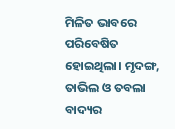ମିଳିତ ଭାବରେ ପରିବେଷିତ ହୋଇଥିଲା। ମୃଦଙ୍ଗ, ତାଭିଲ ଓ ତବଲା ବାଦ୍ୟର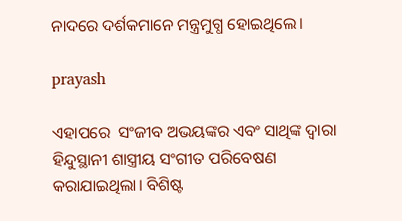ନାଦରେ ଦର୍ଶକମାନେ ମନ୍ତ୍ରମୁଗ୍ଧ ହୋଇଥିଲେ।

prayash

ଏହାପରେ  ସଂଜୀବ ଅଭୟଙ୍କର ଏବଂ ସାଥିଙ୍କ ଦ୍ୱାରା ହିନ୍ଦୁସ୍ଥାନୀ ଶାସ୍ତ୍ରୀୟ ସଂଗୀତ ପରିବେଷଣ କରାଯାଇଥିଲା। ବିଶିଷ୍ଟ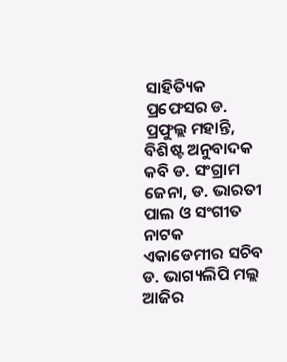ସାହିତ୍ୟିକ ପ୍ରଫେସର ଡ. ପ୍ରଫୁଲ୍ଲ ମହାନ୍ତି, ବିଶିଷ୍ଟ ଅନୁବାଦକ କବି ଡ. ସଂଗ୍ରାମ ଜେନା, ଡ. ଭାରତୀ ପାଲ ଓ ସଂଗୀତ ନାଟକ ଏକାଡେମୀର ସଚିବ ଡ. ଭାଗ୍ୟଲିପି ମଲ୍ଲ ଆଜିର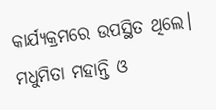କାର୍ଯ୍ୟକ୍ରମରେ ଉପସ୍ଥିତ ଥିଲେ। ମଧୁମିତା ମହାନ୍ତି ଓ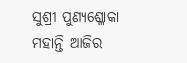ସୁଶ୍ରୀ ପୁଣ୍ୟଶ୍ଳୋକା ମହାନ୍ତି ଆଜିର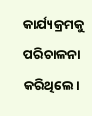କାର୍ଯ୍ୟକ୍ରମକୁ ପରିଚାଳନା କରିଥିଲେ।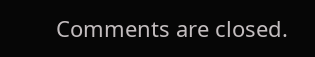Comments are closed.